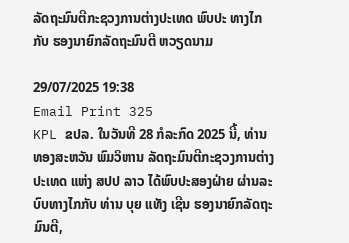ລັດຖະມົນຕີກະຊວງການຕ່າງປະເທດ ພົບປະ ທາງໄກ ກັບ ຮອງນາຍົກລັດຖະມົນຕີ ຫວຽດນາມ

29/07/2025 19:38
Email Print 325
KPL ຂປລ. ໃນວັນທີ 28 ກໍລະກົດ 2025 ນີ້, ທ່ານ ທອງສະຫວັນ ພົມວິຫານ ລັດຖະມົນຕີກະຊວງການຕ່າງປະເທດ ແຫ່ງ ສປປ ລາວ ໄດ້ພົບປະສອງຝ່າຍ ຜ່ານລະບົບທາງໄກກັບ ທ່ານ ບຸຍ ແທັງ ເຊີນ ຮອງນາຍົກລັດຖະມົນຕີ,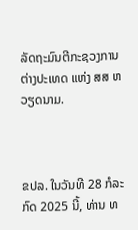ລັດຖະມົນຕີກະຊວງການຕ່າງປະເທດ ແຫ່ງ ສສ ຫວຽດນາມ.



ຂປລ. ໃນວັນທີ 28 ກໍລະກົດ 2025 ນີ້, ທ່ານ ທ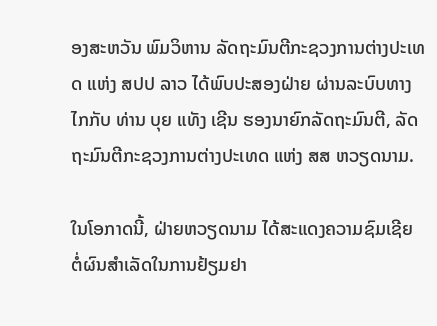ອງສະຫວັນ ພົມວິຫານ ລັດຖະມົນຕີກະຊວງການຕ່າງປະເທດ ແຫ່ງ ສປປ ລາວ ໄດ້ພົບປະສອງຝ່າຍ ຜ່ານລະບົບທາງໄກກັບ ທ່ານ ບຸຍ ແທັງ ເຊີນ ຮອງນາຍົກລັດຖະມົນຕີ, ລັດຖະມົນຕີກະຊວງການຕ່າງປະເທດ ແຫ່ງ ສສ ຫວຽດນາມ.

ໃນໂອກາດນີ້, ຝ່າຍຫວຽດນາມ ໄດ້ສະແດງຄວາມຊົມເຊີຍ ຕໍ່ຜົນສຳເລັດໃນການຢ້ຽມຢາ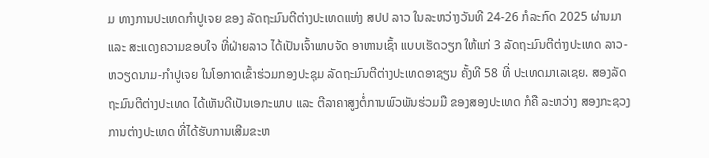ມ ທາງການປະເທດກຳປູເຈຍ ຂອງ ລັດຖະມົນຕີຕ່າງປະເທດແຫ່ງ ສປປ ລາວ ໃນລະຫວ່າງວັນທີ 24-26 ກໍລະກົດ 2025 ຜ່ານມາ ແລະ ສະແດງຄວາມຂອບໃຈ ທີ່ຝ່າຍລາວ ໄດ້ເປັນເຈົ້າພາບຈັດ ອາຫານເຊົ້າ ແບບເຮັດວຽກ ໃຫ້ແກ່ 3 ລັດຖະມົນຕີຕ່າງປະເທດ ລາວ-ຫວຽດນາມ-ກຳປູເຈຍ ໃນໂອກາດເຂົ້າຮ່ວມກອງປະຊຸມ ລັດຖະມົນຕີຕ່າງປະເທດອາຊຽນ ຄັ້ງທີ 58 ທີ່ ປະເທດມາເລເຊຍ. ສອງລັດຖະມົນຕີຕ່າງປະເທດ ໄດ້ເຫັນດີເປັນເອກະພາບ ແລະ ຕີລາຄາສູງຕໍ່ການພົວພັນຮ່ວມມື ຂອງສອງປະເທດ ກໍຄື ລະຫວ່າງ ສອງກະຊວງການຕ່າງປະເທດ ທີ່ໄດ້ຮັບການເສີມຂະຫ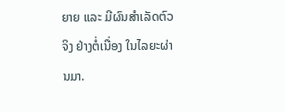ຍາຍ ແລະ ມີຜົນສຳເລັດຕົວຈິງ ຢ່າງຕໍ່ເນື່ອງ ໃນໄລຍະຜ່ານມາ.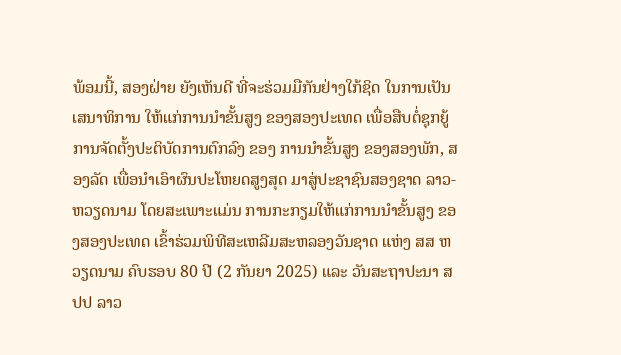ພ້ອມນີ້, ສອງຝ່າຍ ຍັງເຫັນດີ ທີ່ຈະຮ່ວມມືກັນຢ່າງໃກ້ຊິດ ໃນການເປັນເສນາທິການ ໃຫ້ແກ່ການນໍາຂັ້ນສູງ ຂອງສອງປະເທດ ເພື່ອສືບຕໍ່ຊຸກຍູ້ການຈັດຕັ້ງປະຕິບັດການຕົກລົງ ຂອງ ການນໍາຂັ້ນສູງ ຂອງສອງພັກ, ສອງລັດ ເພື່ອນຳເອົາຜົນປະໂຫຍດສູງສຸດ ມາສູ່ປະຊາຊົນສອງຊາດ ລາວ-ຫວຽດນາມ ໂດຍສະເພາະແມ່ນ ການກະກຽມໃຫ້ແກ່ການນໍາຂັ້ນສູງ ຂອງສອງປະເທດ ເຂົ້າຮ່ວມພິທີສະເຫລີມສະຫລອງວັນຊາດ ແຫ່ງ ສສ ຫວຽດນາມ ຄົບຮອບ 80 ປີ (2 ກັນຍາ 2025) ແລະ ວັນສະຖາປະນາ ສປປ ລາວ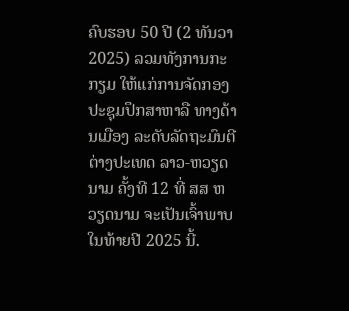ຄົບຮອບ 50 ປີ (2 ທັນວາ 2025) ລວມທັງການກະກຽມ ໃຫ້ແກ່ການຈັດກອງປະຊຸມປຶກສາຫາລື ທາງດ້ານເມືອງ ລະດັບລັດຖະມົນຕີຕ່າງປະເທດ ລາວ-ຫວຽດນາມ ຄັ້ງທີ 12 ທີ່ ສສ ຫວຽດນາມ ຈະເປັນເຈົ້າພາບໃນທ້າຍປີ 2025 ນີ້.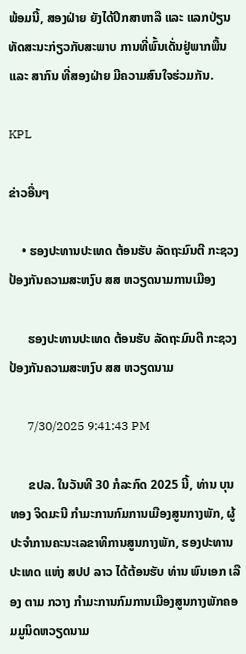ພ້ອມນີ້, ສອງຝ່າຍ ຍັງໄດ້ປຶກສາຫາລື ແລະ ແລກປ່ຽນທັດສະນະກ່ຽວກັບສະພາບ ການທີ່ພົ້ນເດັ່ນຢູ່ພາກພື້ນ ແລະ ສາກົນ ທີ່ສອງຝ່າຍ ມີຄວາມສົນໃຈຮ່ວມກັນ.

KPL

ຂ່າວອື່ນໆ

    • ຮອງປະທານປະເທດ ຕ້ອນຮັບ ລັດຖະມົນຕີ ກະຊວງປ້ອງກັນຄວາມສະຫງົບ ສສ ຫວຽດນາມການເມືອງ

      ຮອງປະທານປະເທດ ຕ້ອນຮັບ ລັດຖະມົນຕີ ກະຊວງປ້ອງກັນຄວາມສະຫງົບ ສສ ຫວຽດນາມ

      7/30/2025 9:41:43 PM

      ຂປລ. ໃນວັນທີ 30 ກໍລະກົດ 2025 ນີ້, ທ່ານ ບຸນທອງ ຈິດມະນີ ກຳມະການກົມການເມືອງສູນກາງພັກ, ຜູ້ປະຈຳການຄະນະເລຂາທິການສູນກາງພັກ, ຮອງປະທານປະເທດ ແຫ່ງ ສປປ ລາວ ໄດ້ຕ້ອນຮັບ ທ່ານ ພົນເອກ ເລືອງ ຕາມ ກວາງ ກຳມະການກົມການເມືອງສູນກາງພັກຄອມມູນິດຫວຽດນາມ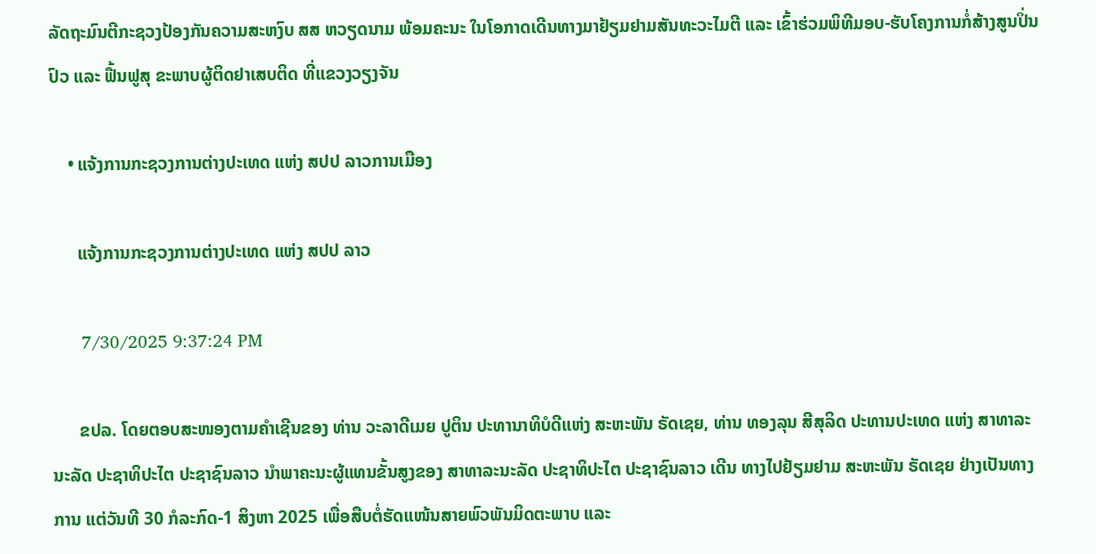ລັດຖະມົນຕີກະຊວງປ້ອງກັນຄວາມສະຫງົບ ສສ ຫວຽດນາມ ພ້ອມຄະນະ ໃນໂອກາດເດີນທາງມາຢ້ຽມຢາມສັນທະວະໄມຕີ ແລະ ເຂົ້າຮ່ວມພິທີມອບ-ຮັບໂຄງການກໍ່ສ້າງສູນປິ່ນປົວ ແລະ ຟື້ນຟູສຸ ຂະພາບຜູ້ຕິດຢາເສບຕິດ ທີ່ແຂວງວຽງຈັນ

    • ແຈ້ງການກະຊວງການຕ່າງປະເທດ ແຫ່ງ ສປປ ລາວການເມືອງ

      ແຈ້ງການກະຊວງການຕ່າງປະເທດ ແຫ່ງ ສປປ ລາວ

      7/30/2025 9:37:24 PM

      ຂປລ. ໂດຍຕອບສະໜອງຕາມຄໍາເຊີນຂອງ ທ່ານ ວະລາດີເມຍ ປູຕິນ ປະທານາທິບໍດີແຫ່ງ ສະຫະພັນ ຣັດເຊຍ, ທ່ານ ທອງລຸນ ສີສຸລິດ ປະທານປະເທດ ແຫ່ງ ສາທາລະນະລັດ ປະຊາທິປະໄຕ ປະຊາຊົນລາວ ນໍາພາຄະນະຜູ້ແທນຂັ້ນສູງຂອງ ສາທາລະນະລັດ ປະຊາທິປະໄຕ ປະຊາຊົນລາວ ເດີນ ທາງໄປຢ້ຽມຢາມ ສະຫະພັນ ຣັດເຊຍ ຢ່າງເປັນທາງການ ແຕ່ວັນທີ 30 ກໍລະກົດ-1 ສິງຫາ 2025 ເພື່ອສືບຕໍ່ຮັດແໜ້ນສາຍພົວພັນມິດຕະພາບ ແລະ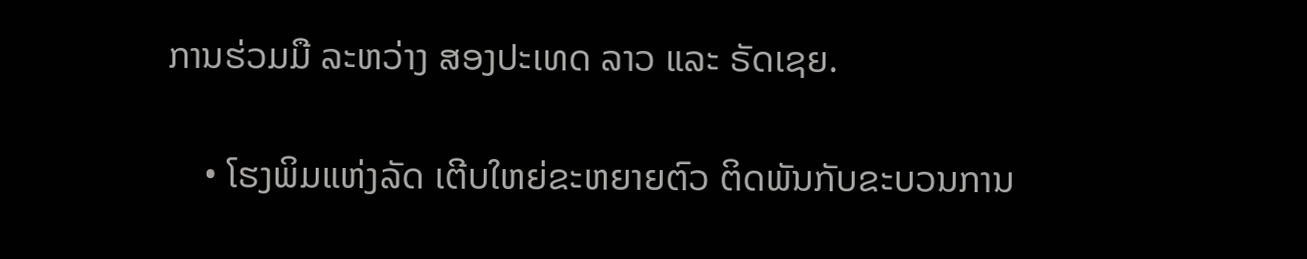ການຮ່ວມມື ລະຫວ່າງ ສອງປະເທດ ລາວ ແລະ ຣັດເຊຍ.

    • ໂຮງພິມແຫ່ງລັດ ເຕີບໃຫຍ່ຂະຫຍາຍຕົວ ຕິດພັນກັບຂະບວນການ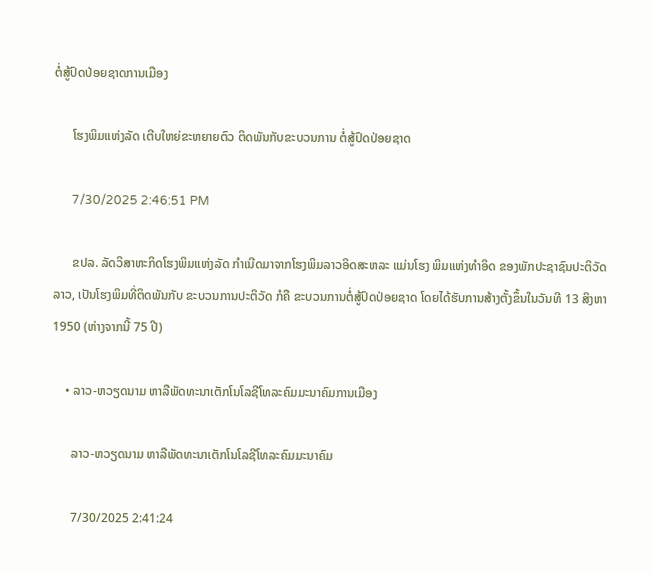ຕໍ່ສູ້ປົດປ່ອຍຊາດການເມືອງ

      ໂຮງພິມແຫ່ງລັດ ເຕີບໃຫຍ່ຂະຫຍາຍຕົວ ຕິດພັນກັບຂະບວນການ ຕໍ່ສູ້ປົດປ່ອຍຊາດ

      7/30/2025 2:46:51 PM

      ຂປລ. ລັດວິສາຫະກິດໂຮງພິມແຫ່ງລັດ ກໍາເນີດມາຈາກໂຮງພິມລາວອິດສະຫລະ ແມ່ນໂຮງ ພິມແຫ່ງທໍາອິດ ຂອງພັກປະຊາຊົນປະຕິວັດລາວ, ເປັນໂຮງພິມທີ່ຕິດພັນກັບ ຂະບວນການປະຕິວັດ ກໍຄື ຂະບວນການຕໍ່ສູ້ປົດປ່ອຍຊາດ ໂດຍໄດ້ຮັບການສ້າງຕັ້ງຂຶ້ນໃນວັນທີ 13 ສິງຫາ 1950 (ຫ່າງຈາກນີ້ 75 ປີ)

    • ລາວ-ຫວຽດນາມ ຫາລືພັດທະນາເຕັກໂນໂລຊີໂທລະຄົມມະນາຄົມການເມືອງ

      ລາວ-ຫວຽດນາມ ຫາລືພັດທະນາເຕັກໂນໂລຊີໂທລະຄົມມະນາຄົມ

      7/30/2025 2:41:24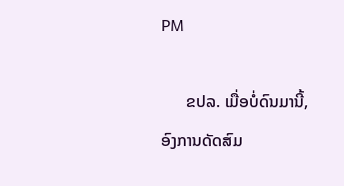PM

      ຂປລ. ເມື່ອບໍ່ດົນມານີ້, ອົງການດັດສົມ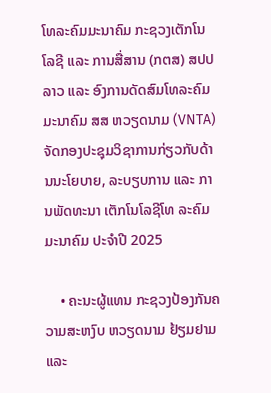ໂທລະຄົມມະນາຄົມ ກະຊວງເຕັກໂນໂລຊີ ແລະ ການສື່ສານ (ກຕສ) ສປປ ລາວ ແລະ ອົງການດັດສົມໂທລະຄົມມະນາຄົມ ສສ ຫວຽດນາມ (VNTA) ຈັດກອງປະຊຸມວິຊາການກ່ຽວກັບດ້ານນະໂຍບາຍ, ລະບຽບການ ແລະ ການພັດທະນາ ເຕັກໂນໂລຊີໂທ ລະຄົມມະນາຄົມ ປະຈຳປີ 2025

    • ຄະນະຜູ້ແທນ ກະຊວງປ້ອງກັນຄວາມສະຫງົບ ຫວຽດນາມ ຢ້ຽມຢາມ ແລະ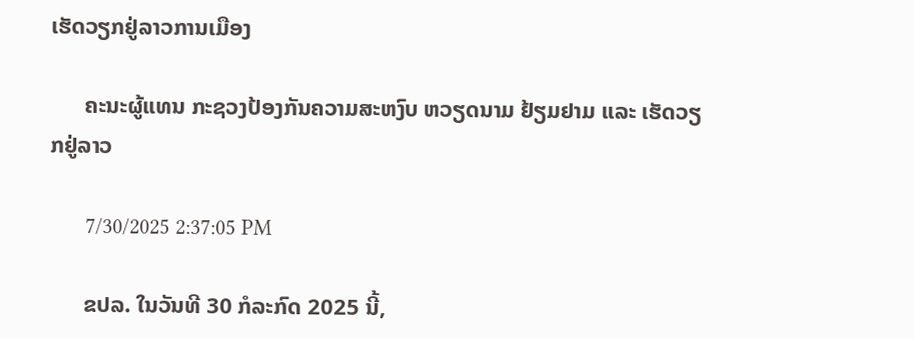ເຮັດວຽກຢູ່ລາວການເມືອງ

      ຄະນະຜູ້ແທນ ກະຊວງປ້ອງກັນຄວາມສະຫງົບ ຫວຽດນາມ ຢ້ຽມຢາມ ແລະ ເຮັດວຽກຢູ່ລາວ

      7/30/2025 2:37:05 PM

      ຂປລ. ໃນວັນທີ 30 ກໍລະກົດ 2025 ນີ້,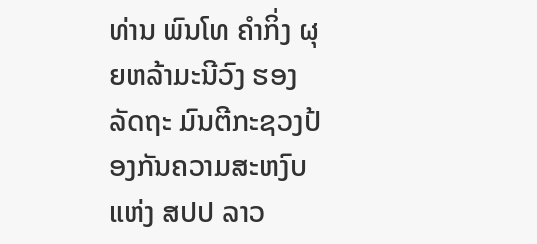ທ່ານ ພົນໂທ ຄຳກິ່ງ ຜຸຍຫລ້າມະນີວົງ ຮອງລັດຖະ ມົນຕີກະຊວງປ້ອງກັນຄວາມສະຫງົບ ແຫ່ງ ສປປ ລາວ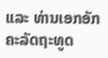ແລະ ທ່ານເອກອັກຄະລັດຖະທູດ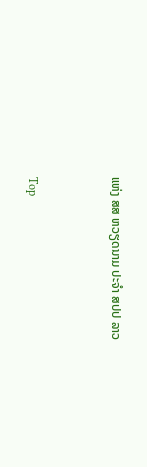ແຫ່ງ ສສ ຫວຽດນາມ ປະຈຳ ສປປ ລາວ


Top